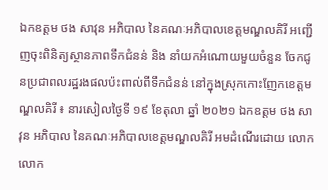ឯកឧត្តម ថង សាវុន អភិបាល នៃគណៈអភិបាលខេត្តមណ្ឌលគិរី អញ្ជើញចុះពិនិត្យស្ថានភាពទឹកជំនន់ និង នាំយកអំណោយមួយចំនួន ចែកជូនប្រជាពលរដ្ឋរងផលប៉ះពាល់ពីទឹកជំនន់ នៅក្នុងស្រុកកោះញែកខេត្តមណ្ឌលគិរី ៖ នារសៀលថ្ងៃទី ១៩ ខែតុលា ឆ្នាំ ២០២១ ឯកឧត្តម ថង សាវុន អភិបាល នៃគណៈអភិបាលខេត្តមណ្ឌលគិរី អមដំណើរដោយ លោក លោក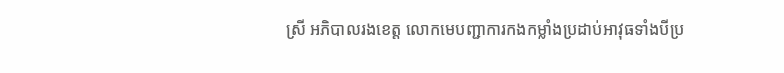ស្រី អភិបាលរងខេត្ត លោកមេបញ្ជាការកងកម្លាំងប្រដាប់អាវុធទាំងបីប្រ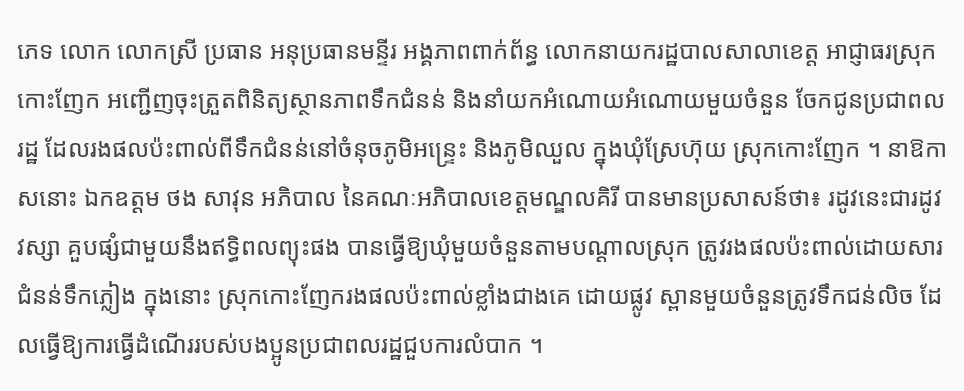ភេទ លោក លោកស្រី ប្រធាន អនុប្រធានមន្ទីរ អង្គភាពពាក់ព័ន្ធ លោកនាយករដ្ឋបាលសាលាខេត្ត អាជ្ញាធរស្រុកកោះញែក អញ្ជើញចុះត្រួតពិនិត្យស្ថានភាពទឹកជំនន់ និងនាំយកអំណោយអំណោយមួយចំនួន ចែកជូនប្រជាពលរដ្ឋ ដែលរងផលប៉ះពាល់ពីទឹកជំនន់នៅចំនុចភូមិអន្ទ្រេះ និងភូមិឈួល ក្នុងឃុំស្រែហ៊ុយ ស្រុកកោះញែក ។ នាឱកាសនោះ ឯកឧត្តម ថង សាវុន អភិបាល នៃគណៈអភិបាលខេត្តមណ្ឌលគិរី បានមានប្រសាសន៍ថា៖ រដូវនេះជារដូវវស្សា គួបផ្សំជាមួយនឹងឥទ្ធិពលព្យុះផង បានធ្វើឱ្យឃុំមួយចំនួនតាមបណ្ដាលស្រុក ត្រូវរងផលប៉ះពាល់ដោយសារជំនន់ទឹកភ្លៀង ក្នុងនោះ ស្រុកកោះញែករងផលប៉ះពាល់ខ្លាំងជាងគេ ដោយផ្លូវ ស្ពានមួយចំនួនត្រូវទឹកជន់លិច ដែលធ្វើឱ្យការធ្វើដំណើររបស់បងប្អូនប្រជាពលរដ្ឋជួបការលំបាក ។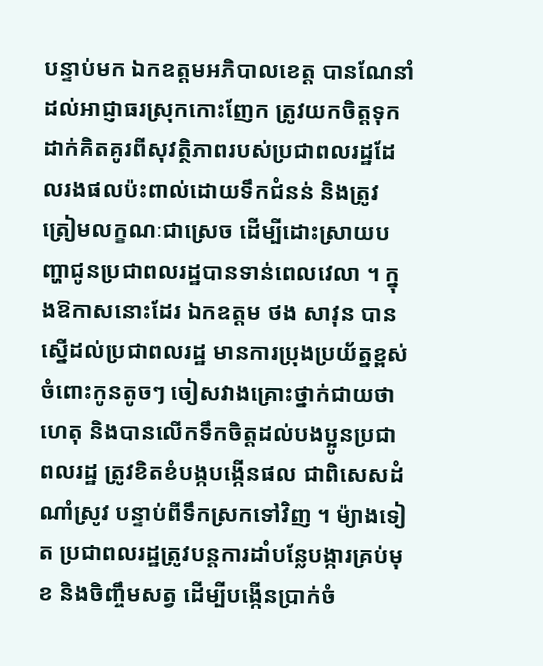បន្ទាប់មក ឯកឧត្តមអភិបាលខេត្ត បានណែនាំដល់អាជ្ញាធរស្រុកកោះញែក ត្រូវយកចិត្តទុកដាក់គិតគូរពីសុវត្ថិភាពរបស់ប្រជាពលរដ្ឋដែលរងផលប៉ះពាល់ដោយទឹកជំនន់ និងត្រូវត្រៀមលក្ខណៈជាស្រេច ដើម្បីដោះស្រាយបញ្ហាជូនប្រជាពលរដ្ឋបានទាន់ពេលវេលា ។ ក្នុងឱកាសនោះដែរ ឯកឧត្តម ថង សាវុន បានស្នើដល់ប្រជាពលរដ្ឋ មានការប្រុងប្រយ័ត្នខ្ពស់ចំពោះកូនតូចៗ ចៀសវាងគ្រោះថ្នាក់ជាយថាហេតុ និងបានលើកទឹកចិត្តដល់បងប្អូនប្រជាពលរដ្ឋ ត្រូវខិតខំបង្កបង្កើនផល ជាពិសេសដំណាំស្រូវ បន្ទាប់ពីទឹកស្រកទៅវិញ ។ ម៉្យាងទៀត ប្រជាពលរដ្ឋត្រូវបន្តការដាំបន្លែបង្ការគ្រប់មុខ និងចិញ្ចឹមសត្វ ដើម្បីបង្កើនប្រាក់ចំ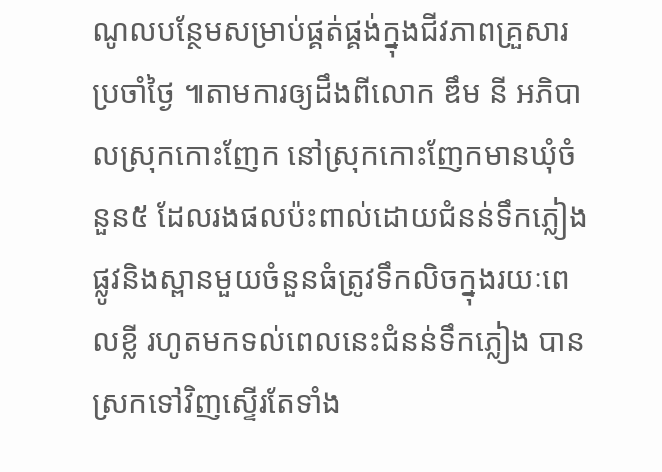ណូលបន្ថែមសម្រាប់ផ្គត់ផ្គង់ក្នុងជីវភាពគ្រួសារប្រចាំថ្ងៃ ៕តាមការឲ្យដឹងពីលោក ឌឹម នី អភិបាលស្រុកកោះញែក នៅស្រុកកោះញែកមានឃុំចំនួន៥ ដែលរងផលប៉ះពាល់ដោយជំនន់ទឹកភ្លៀង ផ្លូវនិងស្ពានមួយចំនួនធំត្រូវទឹកលិចក្នុងរយៈពេលខ្លី រហូតមកទល់ពេលនេះជំនន់ទឹកភ្លៀង បានស្រកទៅវិញស្ទើរតែទាំង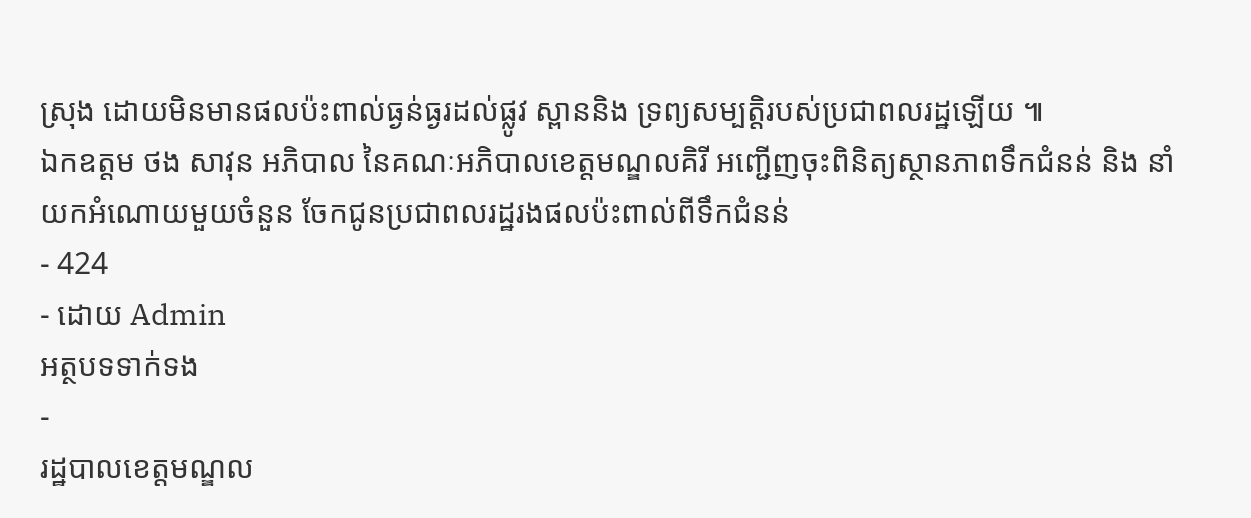ស្រុង ដោយមិនមានផលប៉ះពាល់ធ្ងន់ធ្ងរដល់ផ្លូវ ស្ពាននិង ទ្រព្យសម្បត្តិរបស់ប្រជាពលរដ្ឋឡើយ ៕
ឯកឧត្តម ថង សាវុន អភិបាល នៃគណៈអភិបាលខេត្តមណ្ឌលគិរី អញ្ជើញចុះពិនិត្យស្ថានភាពទឹកជំនន់ និង នាំយកអំណោយមួយចំនួន ចែកជូនប្រជាពលរដ្ឋរងផលប៉ះពាល់ពីទឹកជំនន់
- 424
- ដោយ Admin
អត្ថបទទាក់ទង
-
រដ្ឋបាលខេត្តមណ្ឌល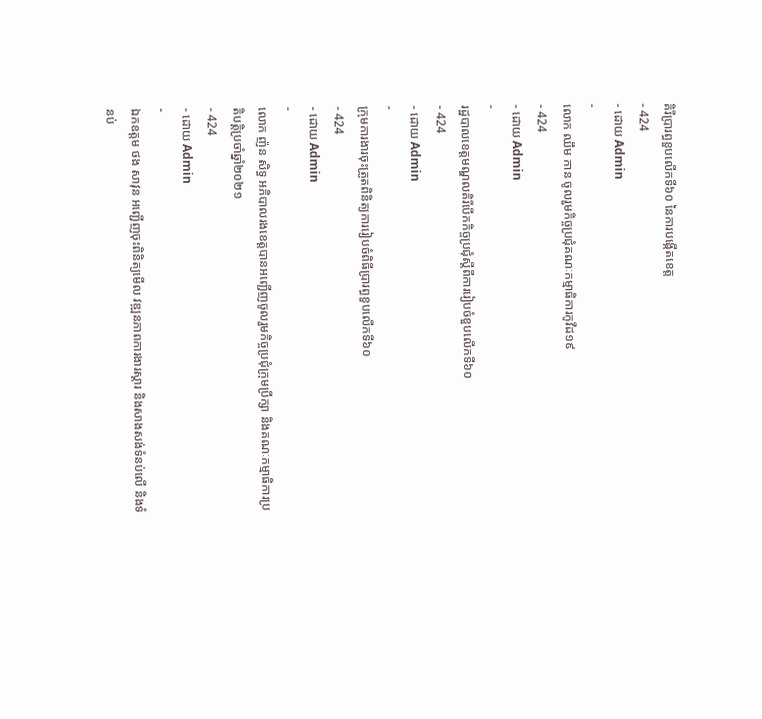គិរីប្រារព្ធខួបលើកទី៦០ នៃការបង្កើតខេត្ត
- 424
- ដោយ Admin
-
លោក ឈឹម កាន ចូលរួមកិច្ចប្រជុំគណៈកម្មាធិការកូវីដ១៩
- 424
- ដោយ Admin
-
រដ្ឋបាលខេត្តមណ្ឌលគិរីបើកកិច្ចប្រជុំស្តីពីការរៀបចំខួបលើកទី៦០
- 424
- ដោយ Admin
-
ក្រុមការងារចុះត្រួតពិនិត្យការរៀបចំពិធីប្រារព្ធខួបលើកទី៦០
- 424
- ដោយ Admin
-
លោក ញ៉ន សិទ្ធ អភិបាលរងខេត្តបានអញ្ជើញចូលរួមកិច្ចប្រជុំក្រុមប្រឹក្សា និងគណៈកម្មាធិការប្រតិបត្តិប្រចាំឆ្នាំ២០២១
- 424
- ដោយ Admin
-
ឯកឧត្តម ថង សាវុន អញ្ជើញចុះពិនិត្យមើល វឌ្ឍនភាពការងារស្ដារ និងសាងសង់ទំនប់លើ និងទំនប់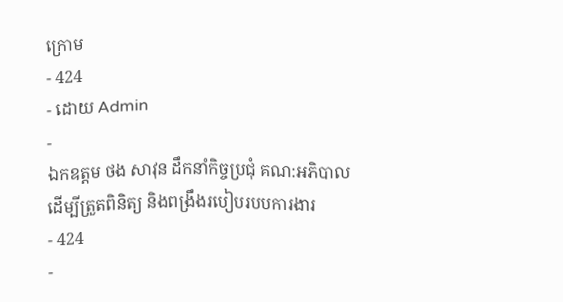ក្រោម
- 424
- ដោយ Admin
-
ឯកឧត្តម ថង សាវុន ដឹកនាំកិច្ចប្រជុំ គណ:អភិបាល ដើម្បីត្រួតពិនិត្យ និងពង្រឹងរបៀបរបបការងារ
- 424
-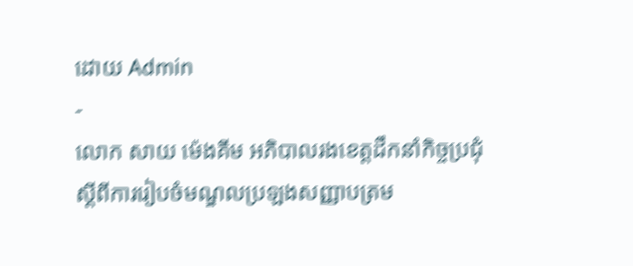ដោយ Admin
-
លោក សាយ ម៉េងគីម អភិបាលរងខេត្តដឹកនាំកិច្ចប្រជុំ ស្តីពីការរៀបចំមណ្ឌលប្រឡងសញ្ញាបត្រម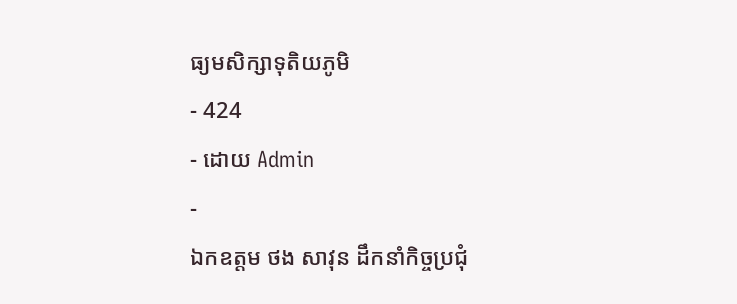ធ្យមសិក្សាទុតិយភូមិ
- 424
- ដោយ Admin
-
ឯកឧត្តម ថង សាវុន ដឹកនាំកិច្ចប្រជុំ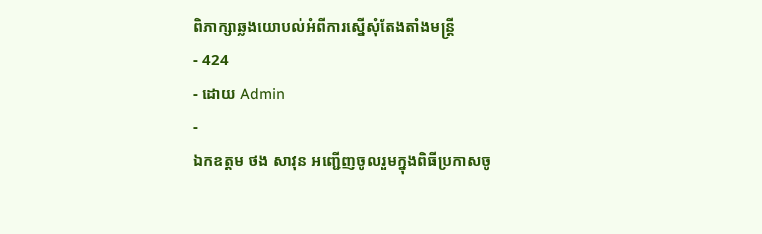ពិភាក្សាឆ្លងយោបល់អំពីការស្នើសុំតែងតាំងមន្រ្តី
- 424
- ដោយ Admin
-
ឯកឧត្តម ថង សាវុន អញ្ជើញចូលរួមក្នុងពិធីប្រកាសចូ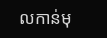លកាន់មុ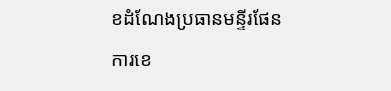ខដំណែងប្រធានមន្ទីរផែនការខេ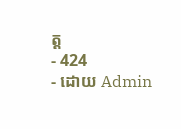ត្ត
- 424
- ដោយ Admin